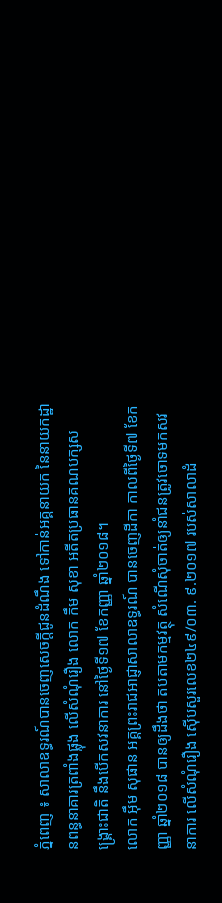ភ្នំពេញ ៖ សាលាឧទ្ធរណ៍បានចេញសេចក្តីជូនដំណឹង ទៅកាន់អគ្គនាយក នៃនាយកដ្ឋានពន្ធនាគារត្រពាំងផ្លុង លើសំណុំរឿង លោក កឹម សុខា អតីតប្រធានគណបក្សសង្គ្រោះជាតិ នឹងបើកសវនាការ នៅថ្ងៃទី១៧ ខែកញ្ញា ឆ្នាំ២០១៨។
លោក អ៊ឹម សុផាន អគ្គព្រះរាជអាជ្ញាសាលាឧទ្ធរណ៍ បានចេញដីកា កាលពីថ្ងៃទី៧ ខែកញ្ញា ឆ្នាំ២០១៨ បានឲ្យដឹងថា តបតាមកម្មវត្ថុ សំណើសុំចាត់ឲ្យនាំជនត្រូវចោទមកសវនាការ លើសំណុំរឿង ស៊ើបសួរលេខ២៤៩/០៣. ៩.២០១៧ របស់សាលាដំ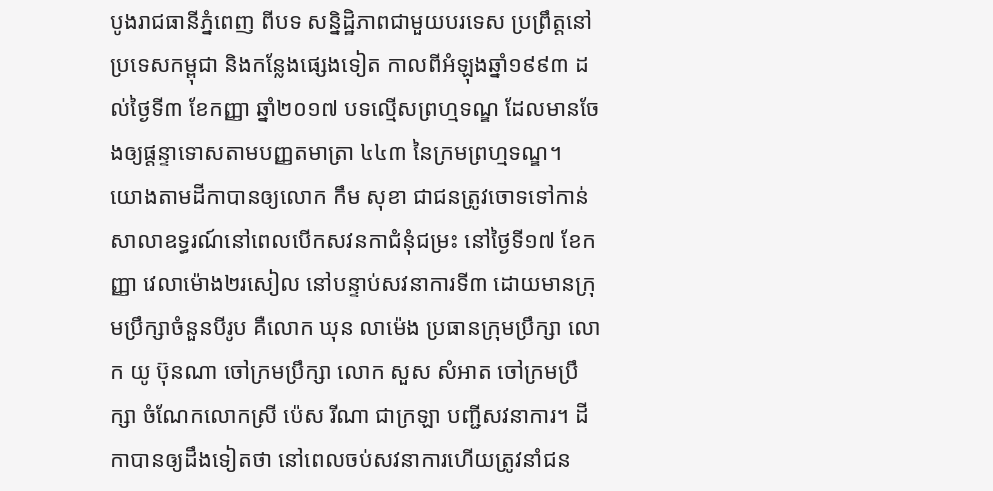បូងរាជធានីភ្នំពេញ ពីបទ សន្និដ្ឋិភាពជាមួយបរទេស ប្រព្រឹត្តនៅប្រទេសកម្ពុជា និងកន្លែងផ្សេងទៀត កាលពីអំឡុងឆ្នាំ១៩៩៣ ដល់ថ្ងៃទី៣ ខែកញ្ញា ឆ្នាំ២០១៧ បទល្មើសព្រហ្មទណ្ឌ ដែលមានចែងឲ្យផ្តន្ទាទោសតាមបញ្ញតមាត្រា ៤៤៣ នៃក្រមព្រហ្មទណ្ឌ។
យោងតាមដីកាបានឲ្យលោក កឹម សុខា ជាជនត្រូវចោទទៅកាន់ សាលាឧទ្ធរណ៍នៅពេលបើកសវនកាជំនុំជម្រះ នៅថ្ងៃទី១៧ ខែកញ្ញា វេលាម៉ោង២រសៀល នៅបន្ទាប់សវនាការទី៣ ដោយមានក្រុមប្រឹក្សាចំនួនបីរូប គឺលោក ឃុន លាម៉េង ប្រធានក្រុមប្រឹក្សា លោក យូ ប៊ុនណា ចៅក្រមប្រឹក្សា លោក សួស សំអាត ចៅក្រមប្រឹក្សា ចំណែកលោកស្រី ប៉េស រីណា ជាក្រឡា បញ្ជីសវនាការ។ ដីកាបានឲ្យដឹងទៀតថា នៅពេលចប់សវនាការហើយត្រូវនាំជន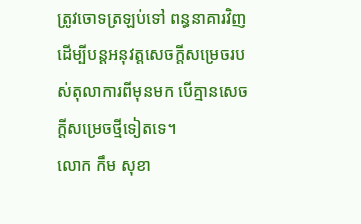ត្រូវចោទត្រឡប់ទៅ ពន្ធនាគារវិញ ដើម្បីបន្តអនុវត្តសេចក្តីសម្រេចរបស់តុលាការពីមុនមក បើគ្មានសេចក្តីសម្រេចថ្មីទៀតទេ។
លោក កឹម សុខា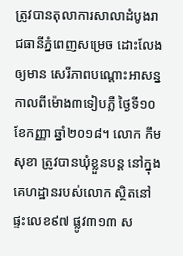ត្រូវបានតុលាការសាលាដំបូងរាជធានីភ្នំពេញសម្រេច ដោះលែងឲ្យមាន សេរីភាពបណ្តោះអាសន្ន កាលពីម៉ោង៣ទៀបភ្លឺ ថ្ងៃទី១០ ខែកញ្ញា ឆ្នាំ២០១៨។ លោក កឹម សុខា ត្រូវបានឃុំខ្លួនបន្ត នៅក្នុងគេហដ្ឋានរបស់លោក ស្ថិតនៅផ្ទះលេខ៩៧ ផ្លូវ៣១៣ ស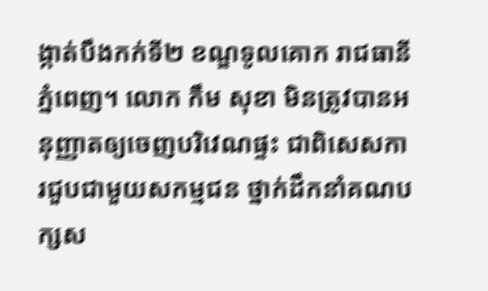ង្កាត់បឹងកក់ទី២ ខណ្ឌទូលគោក រាជធានីភ្នំពេញ។ លោក កឹម សុខា មិនត្រូវបានអនុញ្ញាតឲ្យចេញបរិវេណផ្ទះ ជាពិសេសការជួបជាមួយសកម្មជន ថ្នាក់ដឹកនាំគណបក្សស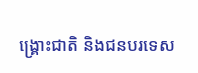ង្គ្រោះជាតិ និងជនបរទេស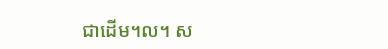ជាដើម។ល។ ស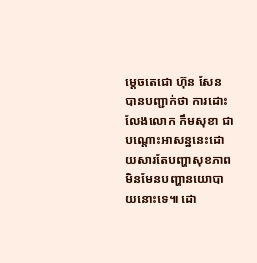ម្តេចតេជោ ហ៊ុន សែន បានបញ្ជាក់ថា ការដោះលែងលោក កឹមសុខា ជាបណ្តោះអាសន្ននេះដោយសារតែបញ្ហាសុខភាព មិនមែនបញ្ហានយោបាយនោះទេ៕ ដោ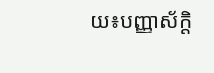យ៖បញ្ញាស័ក្តិ